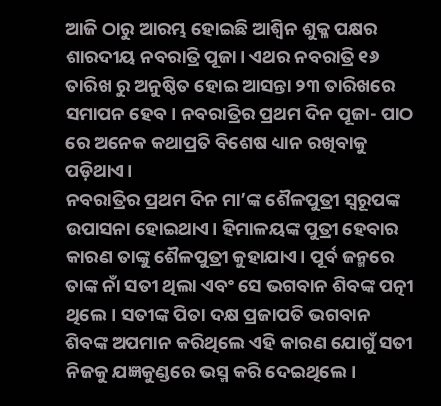ଆଜି ଠାରୁ ଆରମ୍ଭ ହୋଇଛି ଆଶ୍ବିନ ଶୁକ୍ଳ ପକ୍ଷର ଶାରଦୀୟ ନବରାତ୍ରି ପୂଜା। ଏଥର ନବରାତ୍ରି ୧୬ ତାରିଖ ରୁ ଅନୁଷ୍ଠିତ ହୋଇ ଆସନ୍ତା ୨୩ ତାରିଖରେ ସମାପନ ହେବ। ନବରାତ୍ରିର ପ୍ରଥମ ଦିନ ପୂଜା- ପାଠ ରେ ଅନେକ କଥାପ୍ରତି ବିଶେଷ ଧ୍ୟାନ ରଖିବାକୁ ପଡ଼ିଥାଏ।
ନବରାତ୍ରିର ପ୍ରଥମ ଦିନ ମା’ଙ୍କ ଶୈଳପୁତ୍ରୀ ସ୍ବରୂପଙ୍କ ଉପାସନା ହୋଇଥାଏ। ହିମାଳୟଙ୍କ ପୁତ୍ରୀ ହେବାର କାରଣ ତାଙ୍କୁ ଶୈଳପୁତ୍ରୀ କୁହାଯାଏ। ପୂର୍ବ ଜନ୍ମରେ ତାଙ୍କ ନାଁ ସତୀ ଥିଲା ଏବଂ ସେ ଭଗବାନ ଶିବଙ୍କ ପତ୍ନୀ ଥିଲେ। ସତୀଙ୍କ ପିତା ଦକ୍ଷ ପ୍ରଜାପତି ଭଗବାନ ଶିବଙ୍କ ଅପମାନ କରିଥିଲେ ଏହି କାରଣ ଯୋଗୁଁ ସତୀ ନିଜକୁ ଯଜ୍ଞକୁଣ୍ଡରେ ଭସ୍ମ କରି ଦେଇଥିଲେ।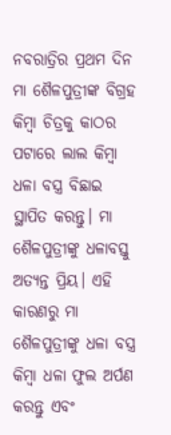ନବରାତ୍ରିର ପ୍ରଥମ ଦିନ ମା ଶୈଳପୁତ୍ରୀଙ୍କ ବିଗ୍ରହ କିମ୍ବା ଚିତ୍ରକୁ କାଠର ପଟାରେ ଲାଲ କିମ୍ବା ଧଳା ବସ୍ତ୍ର ବିଛାଇ ସ୍ଥାପିତ କରନ୍ତୁ। ମା ଶୈଳପୁତ୍ରୀଙ୍କୁ ଧଳାବସ୍ତୁ ଅତ୍ୟନ୍ତ ପ୍ରିୟ। ଏହି କାରଣରୁ ମା ଶୈଳପୁତ୍ରୀଙ୍କୁ ଧଳା ବସ୍ତ୍ର କିମ୍ବା ଧଳା ଫୁଲ ଅର୍ପଣ କରନ୍ତୁ ଏବଂ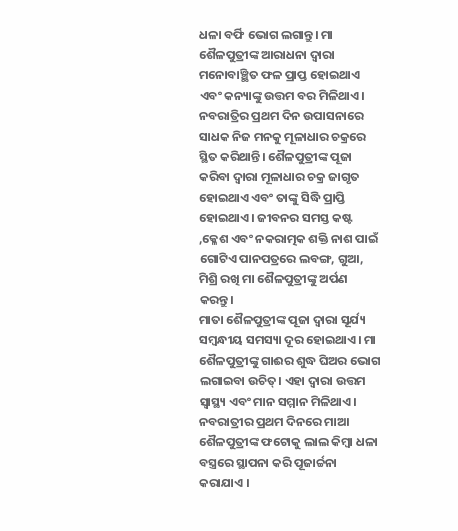ଧଳା ବର୍ଫି ଭୋଗ ଲଗାନ୍ତୁ। ମା ଶୈଳପୁତ୍ରୀଙ୍କ ଆରାଧନା ଦ୍ବାରା ମନୋବାଞ୍ଛିତ ଫଳ ପ୍ରାପ୍ତ ହୋଇଥାଏ ଏବଂ କନ୍ୟାଙ୍କୁ ଉତ୍ତମ ବର ମିଳିଥାଏ। ନବରାତ୍ରିର ପ୍ରଥମ ଦିନ ଉପାସନାରେ ସାଧକ ନିଜ ମନକୁ ମୂଳାଧାର ଚକ୍ରରେ ସ୍ଥିତ କରିଥାନ୍ତି। ଶୈଳପୁତ୍ରୀଙ୍କ ପୂଜା କରିବା ଦ୍ବାରା ମୂଳାଧାର ଚକ୍ର ଜାଗୃତ ହୋଇଥାଏ ଏବଂ ତାଙ୍କୁ ସିଦ୍ଧି ପ୍ରାପ୍ତି ହୋଇଥାଏ। ଜୀବନର ସମସ୍ତ କଷ୍ଟ ,କ୍ଳେଶ ଏବଂ ନକରାତ୍ମକ ଶକ୍ତି ନାଶ ପାଇଁ ଗୋଟିଏ ପାନପତ୍ରରେ ଲବଙ୍ଗ, ଗୁଆ, ମିଶ୍ରି ରଖି ମା ଶୈଳପୁତ୍ରୀଙ୍କୁ ଅର୍ପଣ କରନ୍ତୁ।
ମାତା ଶୈଳପୁତ୍ରୀଙ୍କ ପୂଜା ଦ୍ବାରା ସୂର୍ଯ୍ୟ ସମ୍ବନ୍ଧୀୟ ସମସ୍ୟା ଦୂର ହୋଇଥାଏ। ମା ଶୈଳପୁତ୍ରୀଙ୍କୁ ଗାଈର ଶୁଦ୍ଧ ଘିଅର ଭୋଗ ଲଗାଇବା ଉଚିତ୍। ଏହା ଦ୍ବାରା ଉତ୍ତମ ସ୍ବାସ୍ଥ୍ୟ ଏବଂ ମାନ ସମ୍ମାନ ମିଳିଥାଏ।
ନବରାତ୍ରୀର ପ୍ରଥମ ଦିନରେ ମାଆ ଶୈଳପୁତ୍ରୀଙ୍କ ଫଟୋକୁ ଲାଲ କିମ୍ୱା ଧଳା ବସ୍ତ୍ରରେ ସ୍ଥାପନା କରି ପୂଜାର୍ଚ୍ଚନା କରାଯାଏ ।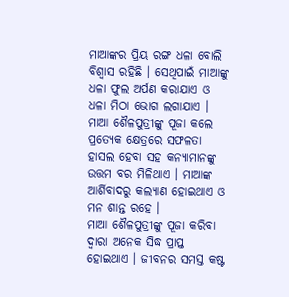ମାଆଙ୍କର ପ୍ରିୟ ରଙ୍ଗ ଧଳା ବୋଲି ବିଶ୍ୱାସ ରହିଛି । ସେଥିପାଇଁ ମାଆଙ୍କୁ ଧଳା ଫୁଲ ଅର୍ପଣ କରାଯାଏ ଓ ଧଳା ମିଠା ଭୋଗ ଲଗାଯାଏ । ମାଆ ଶୈଳପୁତ୍ରୀଙ୍କୁ ପୂଜା କଲେ ପ୍ରତ୍ୟେକ କ୍ଷେତ୍ରରେ ସଫଳତା ହାସଲ ହେବା ସହ କନ୍ୟାମାନଙ୍କୁ ଉତ୍ତମ ବର ମିଳିଥାଏ । ମାଆଙ୍କ ଆର୍ଶିବାଦରୁ କଲ୍ୟାଣ ହୋଇଥାଏ ଓ ମନ ଶାନ୍ତ ରହେ ।
ମାଆ ଶୈଳପୁତ୍ରୀଙ୍କୁ ପୂଜା କରିବା ଦ୍ୱାରା ଅନେକ ସିଦ୍ଧ ପ୍ରାପ୍ତ ହୋଇଥାଏ । ଜୀବନର ସମସ୍ତ କଷ୍ଟ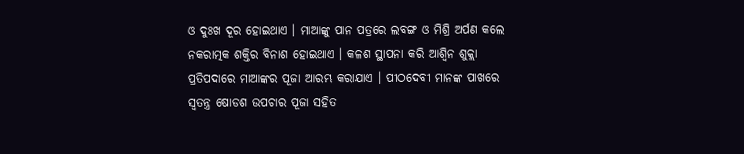ଓ ଦୁଃଖ ଦୂର ହୋଇଥାଏ । ମାଆଙ୍କୁ ପାନ ପତ୍ରରେ ଲବଙ୍ଗ ଓ ମିଶ୍ରି ଅର୍ପଣ କଲେ ନକରାତ୍ମକ ଶକ୍ତିର ବିନାଶ ହୋଇଥାଏ । କଳଶ ସ୍ଥାପନା କରି ଆଶ୍ୱିନ ଶୁକ୍ଲା ପ୍ରତିପଦାରେ ମାଆଙ୍କର ପୂଜା ଆରମ୍ଭ କରାଯାଏ । ପୀଠଦେବୀ ମାନଙ୍କ ପାଖରେ ସ୍ୱତନ୍ତ୍ର ଷୋଡଶ ଉପଚାର ପୂଜା ସହିତ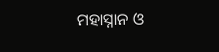ମହାସ୍ନାନ ଓ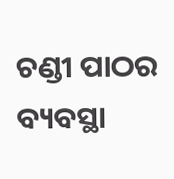ଚଣ୍ଡୀ ପାଠର ବ୍ୟବସ୍ଥା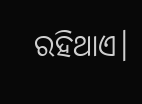ରହିଥାଏ।